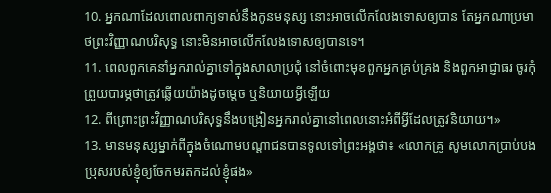10. អ្នកណាដែលពោលពាក្យទាស់នឹងកូនមនុស្ស នោះអាចលើកលែងទោសឲ្យបាន តែអ្នកណាប្រមាថព្រះវិញ្ញាណបរិសុទ្ធ នោះមិនអាចលើកលែងទោសឲ្យបានទេ។
11. ពេលពួកគេនាំអ្នករាល់គ្នាទៅក្នុងសាលាប្រជុំ នៅចំពោះមុខពួកអ្នកគ្រប់គ្រង និងពួកអាជ្ញាធរ ចូរកុំព្រួយបារម្ភថាត្រូវឆ្លើយយ៉ាងដូចម្ដេច ឬនិយាយអ្វីឡើយ
12. ពីព្រោះព្រះវិញ្ញាណបរិសុទ្ធនឹងបង្រៀនអ្នករាល់គ្នានៅពេលនោះអំពីអ្វីដែលត្រូវនិយាយ។»
13. មានមនុស្សម្នាក់ពីក្នុងចំណោមបណ្ដាជនបានទូលទៅព្រះអង្គថា៖ «លោកគ្រូ សូមលោកប្រាប់បងប្រុសរបស់ខ្ញុំឲ្យចែកមរតកដល់ខ្ញុំផង»